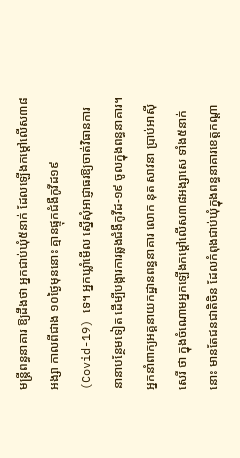មន្ត្រីពន្ធនាគារ ឱ្យដឹងថា អ្នកជាប់ឃុំ៥នាក់ ដែលឡើងកម្ដៅលើស៣៨អង្សា កាលពីជាង ១០ថ្ងៃមុននោះ គ្មានផ្ទុកជំងឺកូវីដ១៩ (Covid-19) ទេ។ អ្នកឃ្លាំមើល ស្នើសុំអាជ្ញាធរឱ្យចាត់វិធានការនានាបន្ថែមទៀត ដើម្បីបង្ការការឆ្លងជំងឺកូវីដ-១៩ ចូលក្នុងពន្ធនាគារ។
អ្នកនាំពាក្យអគ្គនាយកដ្ឋានពន្ធនាគារ លោក នុត សាវនា ប្រាប់អាស៊ីសេរី ថា ក្នុងចំណោមអ្នកឡើងកម្ដៅលើស៣៨អង្សាសេ ទាំង៥នាក់នោះ មានតែជនជាតិចិន ដែលកំពុងជាប់ឃុំក្នុងពន្ធនាគារខេត្តកណ្ដា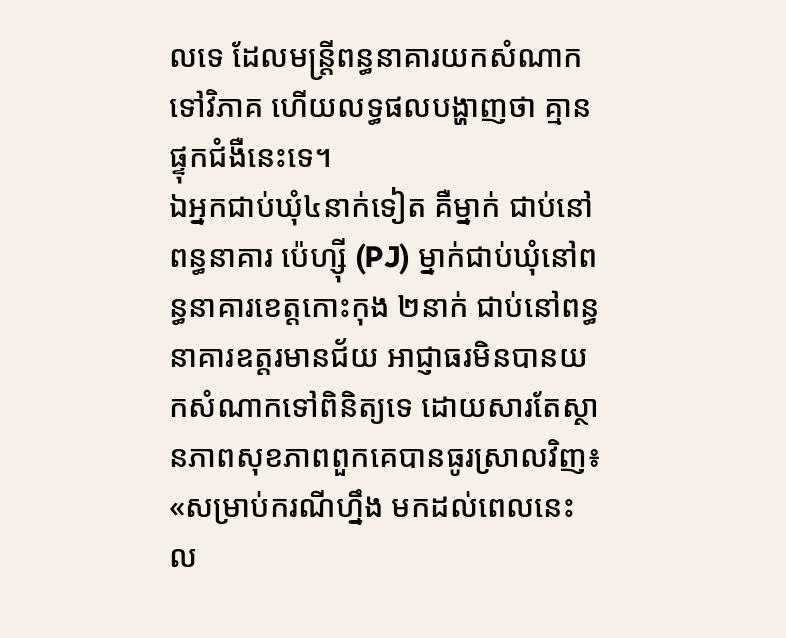លទេ ដែលមន្ត្រីពន្ធនាគារយកសំណាកទៅវិភាគ ហើយលទ្ធផលបង្ហាញថា គ្មានផ្ទុកជំងឺនេះទេ។
ឯអ្នកជាប់ឃុំ៤នាក់ទៀត គឺម្នាក់ ជាប់នៅពន្ធនាគារ ប៉េហ្ស៊ី (PJ) ម្នាក់ជាប់ឃុំនៅពន្ធនាគារខេត្តកោះកុង ២នាក់ ជាប់នៅពន្ធនាគារឧត្តរមានជ័យ អាជ្ញាធរមិនបានយកសំណាកទៅពិនិត្យទេ ដោយសារតែស្ថានភាពសុខភាពពួកគេបានធូរស្រាលវិញ៖ «សម្រាប់ករណីហ្នឹង មកដល់ពេលនេះ ល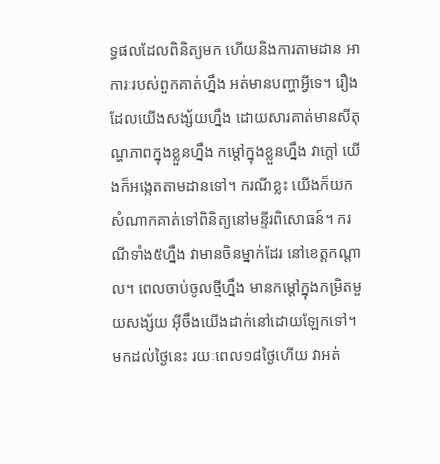ទ្ធផលដែលពិនិត្យមក ហើយនិងការតាមដាន អាការៈរបស់ពួកគាត់ហ្នឹង អត់មានបញ្ហាអ្វីទេ។ រឿងដែលយើងសង្ស័យហ្នឹង ដោយសារគាត់មានសីតុណ្ហភាពក្នុងខ្លួនហ្នឹង កម្ដៅក្នុងខ្លួនហ្នឹង វាក្ដៅ យើងក៏អង្កេតតាមដានទៅ។ ករណីខ្លះ យើងក៏យកសំណាកគាត់ទៅពិនិត្យនៅមន្ទីរពិសោធន៍។ ករណីទាំង៥ហ្នឹង វាមានចិនម្នាក់ដែរ នៅខេត្តកណ្ដាល។ ពេលចាប់ចូលថ្មីហ្នឹង មានកម្ដៅក្នុងកម្រិតមួយសង្ស័យ អ៊ីចឹងយើងដាក់នៅដោយឡែកទៅ។ មកដល់ថ្ងៃនេះ រយៈពេល១៨ថ្ងៃហើយ វាអត់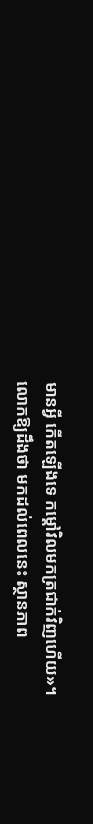មានអ្វី កើតឡើងទេ កម្ដៅវិលមកត្រជាក់វិញហើយ»។
លោកឱ្យដឹងថា មកដល់ពេលនេះ ស្ថានភាព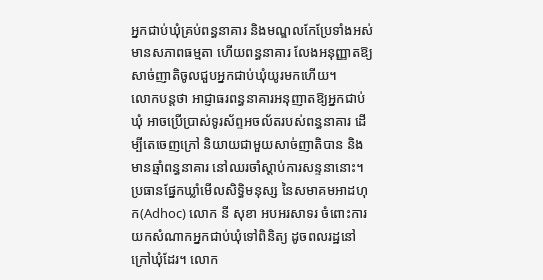អ្នកជាប់ឃុំគ្រប់ពន្ធនាគារ និងមណ្ឌលកែប្រែទាំងអស់ មានសភាពធម្មតា ហើយពន្ធនាគារ លែងអនុញ្ញាតឱ្យសាច់ញាតិចូលជួបអ្នកជាប់ឃុំយូរមកហើយ។
លោកបន្តថា អាជ្ញាធរពន្ធនាគារអនុញាតឱ្យអ្នកជាប់ឃុំ អាចប្រើប្រាស់ទូរស័ព្ទអចល័តរបស់ពន្ធនាគារ ដើម្បីតេចេញក្រៅ និយាយជាមួយសាច់ញាតិបាន និងមានឆ្មាំពន្ធនាគារ នៅឈរចាំស្ដាប់ការសន្ទនានោះ។ប្រធានផ្នែកឃ្លាំមើលសិទ្ធិមនុស្ស នៃសមាគមអាដហុក(Adhoc) លោក នី សុខា អបអរសាទរ ចំពោះការយកសំណាកអ្នកជាប់ឃុំទៅពិនិត្យ ដូចពលរដ្ឋនៅក្រៅឃុំដែរ។ លោក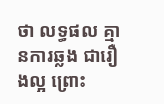ថា លទ្ធផល គ្មានការឆ្លង ជារឿងល្អ ព្រោះ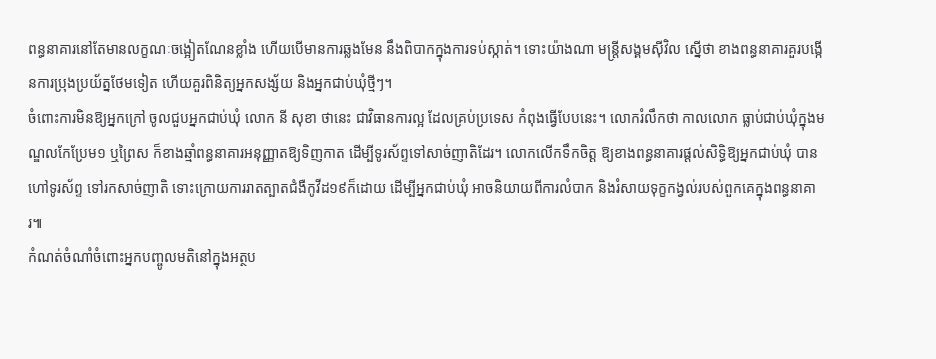ពន្ធនាគារនៅតែមានលក្ខណៈចង្អៀតណែនខ្លាំង ហើយបើមានការឆ្លងមែន នឹងពិបាកក្នុងការទប់ស្កាត់។ ទោះយ៉ាងណា មន្ត្រីសង្គមស៊ីវិល ស្នើថា ខាងពន្ធនាគារគួរបង្កើនការប្រុងប្រយ័ត្នថែមទៀត ហើយគួរពិនិត្យអ្នកសង្ស័យ និងអ្នកជាប់ឃុំថ្មីៗ។
ចំពោះការមិនឱ្យអ្នកក្រៅ ចូលជួបអ្នកជាប់ឃុំ លោក នី សុខា ថានេះ ជាវិធានការល្អ ដែលគ្រប់ប្រទេស កំពុងធ្វើបែបនេះ។ លោករំលឹកថា កាលលោក ធ្លាប់ជាប់ឃុំក្នុងមណ្ឌលកែប្រែម១ ឬព្រៃស ក៏ខាងឆ្មាំពន្ធនាគារអនុញ្ញាតឱ្យទិញកាត ដើម្បីទូរស័ព្ទទៅសាច់ញាតិដែរ។ លោកលើកទឹកចិត្ត ឱ្យខាងពន្ធនាគារផ្ដល់សិទ្ធិឱ្យអ្នកជាប់ឃុំ បានហៅទូរស័ព្ទ ទៅរកសាច់ញាតិ ទោះក្រោយការរាតត្បាតជំងឺកូវីដ១៩ក៏ដោយ ដើម្បីអ្នកជាប់ឃុំ អាចនិយាយពីការលំបាក និងរំសាយទុក្ខកង្វល់របស់ពួកគេក្នុងពន្ធនាគារ៕
កំណត់ចំណាំចំពោះអ្នកបញ្ចូលមតិនៅក្នុងអត្ថប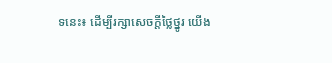ទនេះ៖ ដើម្បីរក្សាសេចក្ដីថ្លៃថ្នូរ យើង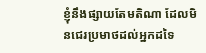ខ្ញុំនឹងផ្សាយតែមតិណា ដែលមិនជេរប្រមាថដល់អ្នកដទៃ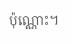ប៉ុណ្ណោះ។